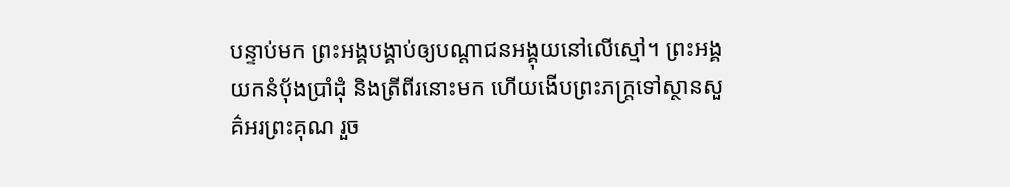បន្ទាប់មក ព្រះអង្គបង្គាប់ឲ្យបណ្តាជនអង្គុយនៅលើស្មៅ។ ព្រះអង្គយកនំប៉័ងប្រាំដុំ និងត្រីពីរនោះមក ហើយងើបព្រះភក្ត្រទៅស្ថានសួគ៌អរព្រះគុណ រួច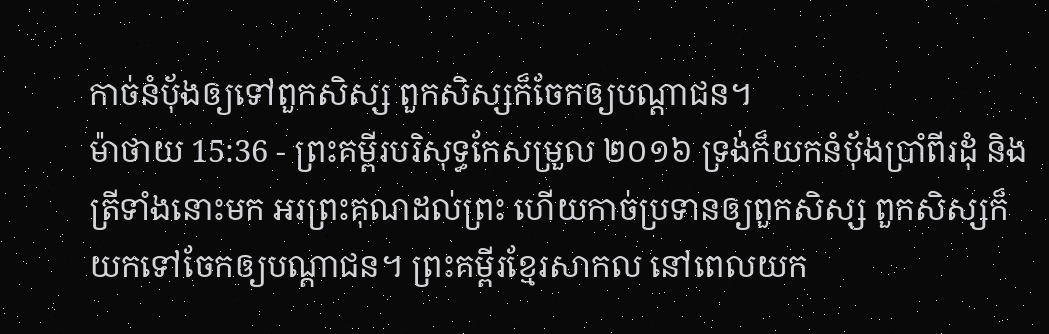កាច់នំប៉័ងឲ្យទៅពួកសិស្ស ពួកសិស្សក៏ចែកឲ្យបណ្ដាជន។
ម៉ាថាយ 15:36 - ព្រះគម្ពីរបរិសុទ្ធកែសម្រួល ២០១៦ ទ្រង់ក៏យកនំបុ័ងប្រាំពីរដុំ និងត្រីទាំងនោះមក អរព្រះគុណដល់ព្រះ ហើយកាច់ប្រទានឲ្យពួកសិស្ស ពួកសិស្សក៏យកទៅចែកឲ្យបណ្តាជន។ ព្រះគម្ពីរខ្មែរសាកល នៅពេលយក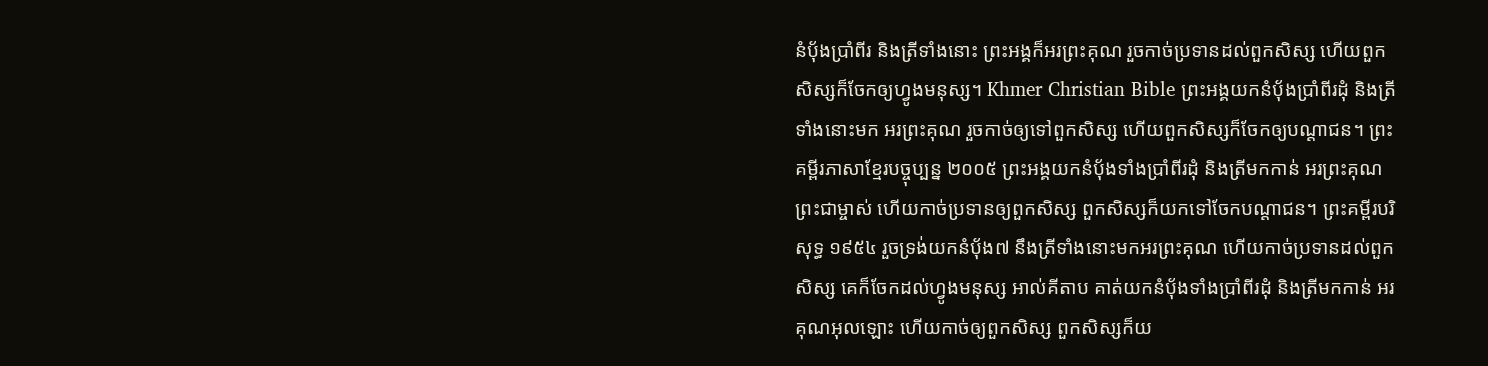នំប៉័ងប្រាំពីរ និងត្រីទាំងនោះ ព្រះអង្គក៏អរព្រះគុណ រួចកាច់ប្រទានដល់ពួកសិស្ស ហើយពួកសិស្សក៏ចែកឲ្យហ្វូងមនុស្ស។ Khmer Christian Bible ព្រះអង្គយកនំប៉័ងប្រាំពីរដុំ និងត្រីទាំងនោះមក អរព្រះគុណ រួចកាច់ឲ្យទៅពួកសិស្ស ហើយពួកសិស្សក៏ចែកឲ្យបណ្ដាជន។ ព្រះគម្ពីរភាសាខ្មែរបច្ចុប្បន្ន ២០០៥ ព្រះអង្គយកនំប៉័ងទាំងប្រាំពីរដុំ និងត្រីមកកាន់ អរព្រះគុណព្រះជាម្ចាស់ ហើយកាច់ប្រទានឲ្យពួកសិស្ស ពួកសិស្សក៏យកទៅចែកបណ្ដាជន។ ព្រះគម្ពីរបរិសុទ្ធ ១៩៥៤ រួចទ្រង់យកនំបុ័ង៧ នឹងត្រីទាំងនោះមកអរព្រះគុណ ហើយកាច់ប្រទានដល់ពួកសិស្ស គេក៏ចែកដល់ហ្វូងមនុស្ស អាល់គីតាប គាត់យកនំបុ័ងទាំងប្រាំពីរដុំ និងត្រីមកកាន់ អរគុណអុលឡោះ ហើយកាច់ឲ្យពួកសិស្ស ពួកសិស្សក៏យ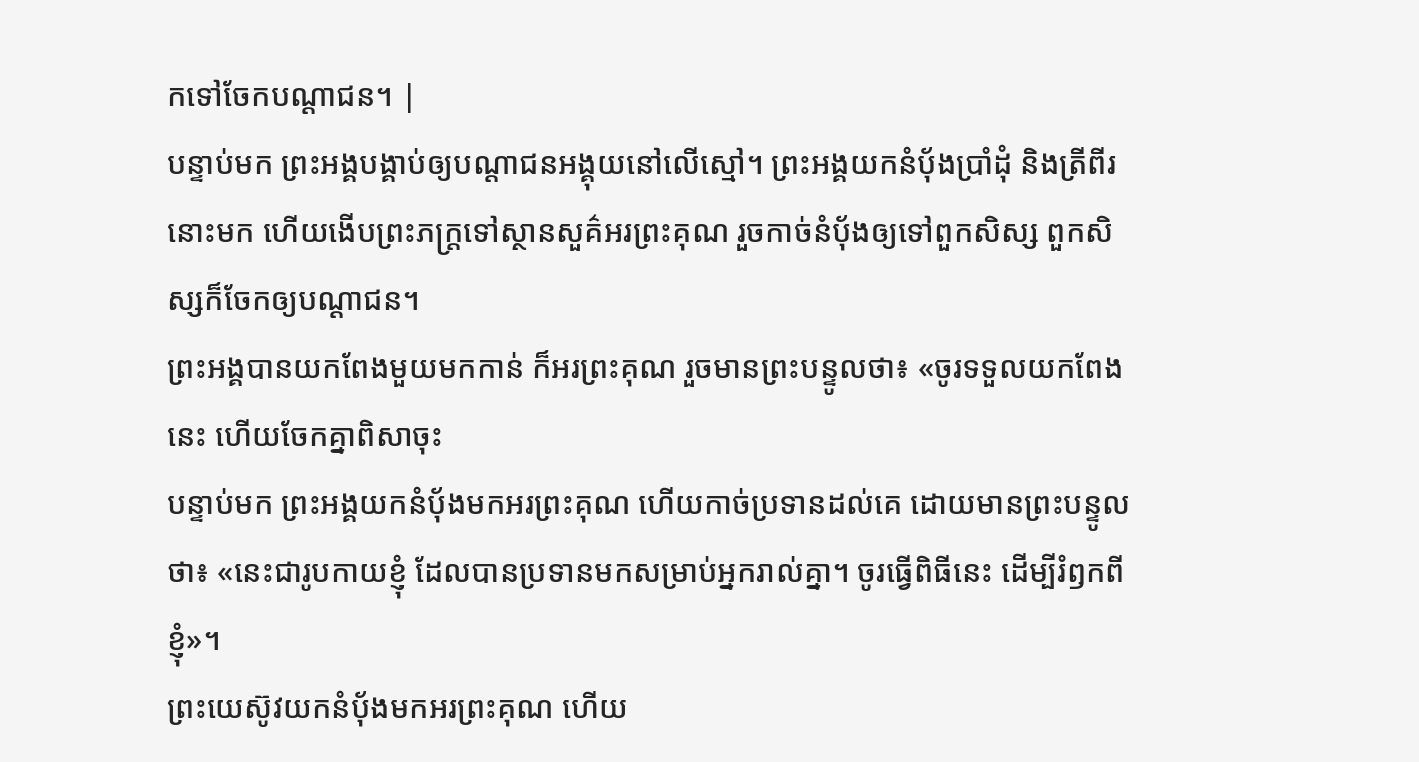កទៅចែកបណ្ដាជន។ |
បន្ទាប់មក ព្រះអង្គបង្គាប់ឲ្យបណ្តាជនអង្គុយនៅលើស្មៅ។ ព្រះអង្គយកនំប៉័ងប្រាំដុំ និងត្រីពីរនោះមក ហើយងើបព្រះភក្ត្រទៅស្ថានសួគ៌អរព្រះគុណ រួចកាច់នំប៉័ងឲ្យទៅពួកសិស្ស ពួកសិស្សក៏ចែកឲ្យបណ្ដាជន។
ព្រះអង្គបានយកពែងមួយមកកាន់ ក៏អរព្រះគុណ រួចមានព្រះបន្ទូលថា៖ «ចូរទទួលយកពែងនេះ ហើយចែកគ្នាពិសាចុះ
បន្ទាប់មក ព្រះអង្គយកនំបុ័ងមកអរព្រះគុណ ហើយកាច់ប្រទានដល់គេ ដោយមានព្រះបន្ទូលថា៖ «នេះជារូបកាយខ្ញុំ ដែលបានប្រទានមកសម្រាប់អ្នករាល់គ្នា។ ចូរធ្វើពិធីនេះ ដើម្បីរំឭកពីខ្ញុំ»។
ព្រះយេស៊ូវយកនំបុ័ងមកអរព្រះគុណ ហើយ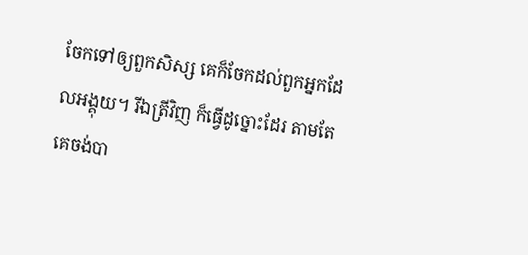ចែកទៅឲ្យពួកសិស្ស គេក៏ចែកដល់ពួកអ្នកដែលអង្គុយ។ រីឯត្រីវិញ ក៏ធ្វើដូច្នោះដែរ តាមតែគេចង់បា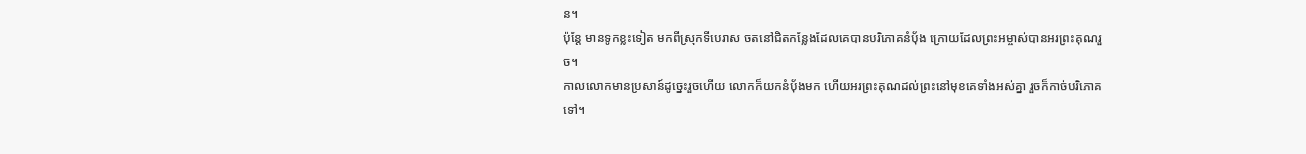ន។
ប៉ុន្តែ មានទូកខ្លះទៀត មកពីស្រុកទីបេរាស ចតនៅជិតកន្លែងដែលគេបានបរិភោគនំបុ័ង ក្រោយដែលព្រះអម្ចាស់បានអរព្រះគុណរួច។
កាលលោកមានប្រសាន៍ដូច្នេះរួចហើយ លោកក៏យកនំបុ័ងមក ហើយអរព្រះគុណដល់ព្រះនៅមុខគេទាំងអស់គ្នា រួចក៏កាច់បរិភោគទៅ។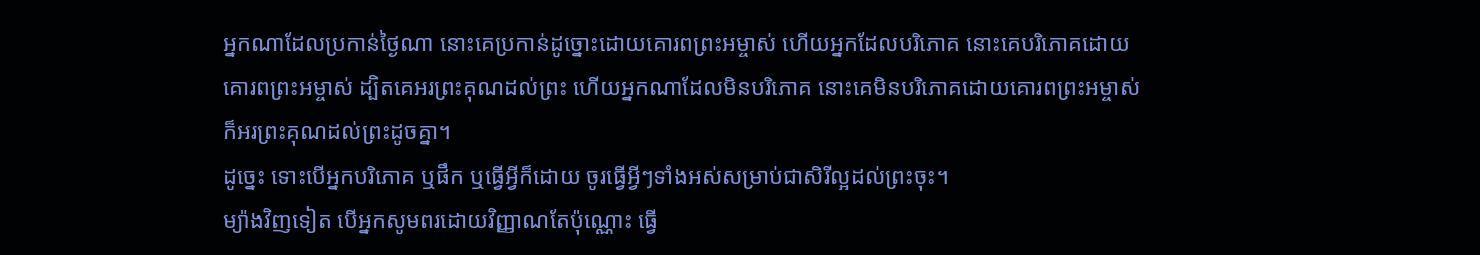អ្នកណាដែលប្រកាន់ថ្ងៃណា នោះគេប្រកាន់ដូច្នោះដោយគោរពព្រះអម្ចាស់ ហើយអ្នកដែលបរិភោគ នោះគេបរិភោគដោយគោរពព្រះអម្ចាស់ ដ្បិតគេអរព្រះគុណដល់ព្រះ ហើយអ្នកណាដែលមិនបរិភោគ នោះគេមិនបរិភោគដោយគោរពព្រះអម្ចាស់ ក៏អរព្រះគុណដល់ព្រះដូចគ្នា។
ដូច្នេះ ទោះបើអ្នកបរិភោគ ឬផឹក ឬធ្វើអ្វីក៏ដោយ ចូរធ្វើអ្វីៗទាំងអស់សម្រាប់ជាសិរីល្អដល់ព្រះចុះ។
ម្យ៉ាងវិញទៀត បើអ្នកសូមពរដោយវិញ្ញាណតែប៉ុណ្ណោះ ធ្វើ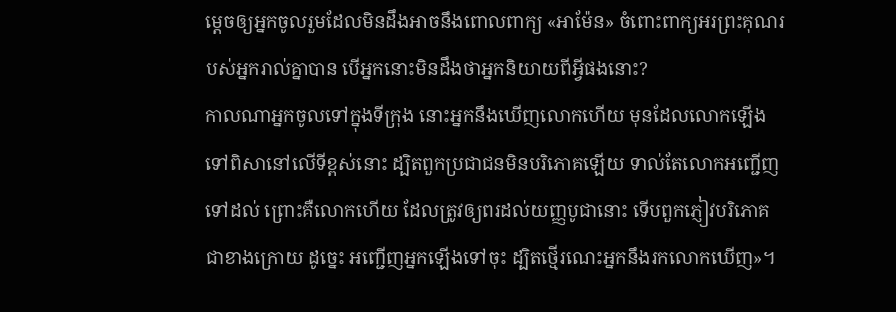ម្តេចឲ្យអ្នកចូលរួមដែលមិនដឹងអាចនឹងពោលពាក្យ «អាម៉ែន» ចំពោះពាក្យអរព្រះគុណរបស់អ្នករាល់គ្នាបាន បើអ្នកនោះមិនដឹងថាអ្នកនិយាយពីអ្វីផងនោះ?
កាលណាអ្នកចូលទៅក្នុងទីក្រុង នោះអ្នកនឹងឃើញលោកហើយ មុនដែលលោកឡើងទៅពិសានៅលើទីខ្ពស់នោះ ដ្បិតពួកប្រជាជនមិនបរិភោគឡើយ ទាល់តែលោកអញ្ជើញទៅដល់ ព្រោះគឺលោកហើយ ដែលត្រូវឲ្យពរដល់យញ្ញបូជានោះ ទើបពួកភ្ញៀវបរិភោគជាខាងក្រោយ ដូច្នេះ អញ្ជើញអ្នកឡើងទៅចុះ ដ្បិតថ្មើរណេះអ្នកនឹងរកលោកឃើញ»។